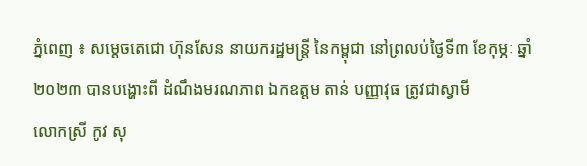ភ្នំពេញ ៖ សម្តេចតេជោ ហ៊ុនសែន នាយករដ្ឋមន្ត្រី នៃកម្ពុជា នៅព្រលប់ថ្ងៃទី៣ ខែកុម្ភៈ ឆ្នាំ២០២៣ បានបង្ហោះពី ដំណឹងមរណភាព ឯកឧត្តម តាន់ បញ្ញាវុធ ត្រូវជាស្វាមី
លោកស្រី កូវ សុ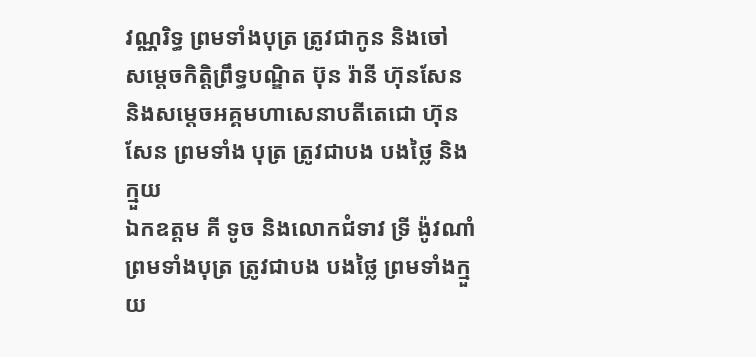វណ្ណរិទ្ធ ព្រមទាំងបុត្រ ត្រូវជាកូន និងចៅ
សម្តេចកិត្តិព្រឹទ្ធបណ្ឌិត ប៊ុន រ៉ានី ហ៊ុនសែន និងសម្តេចអគ្គមហាសេនាបតីតេជោ ហ៊ុន សែន ព្រមទាំង បុត្រ ត្រូវជាបង បងថ្លៃ និងក្មួយ
ឯកឧត្តម គី ទូច និងលោកជំទាវ ទ្រី ង៉ូវណាំ ព្រមទាំងបុត្រ ត្រូវជាបង បងថ្លៃ ព្រមទាំងក្មួយ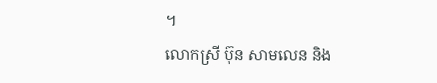។
លោកស្រី ប៊ុន សាមលេន និង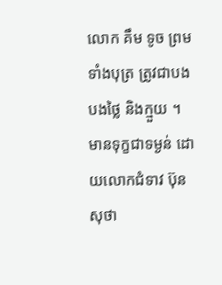លោក គឹម ទូច ព្រមទាំងបុត្រ ត្រូវជាបង បងថ្លៃ និងក្មួយ ។
មានទុក្ខជាទម្ងន់ ដោយលោកជំទាវ ប៊ុន សុថា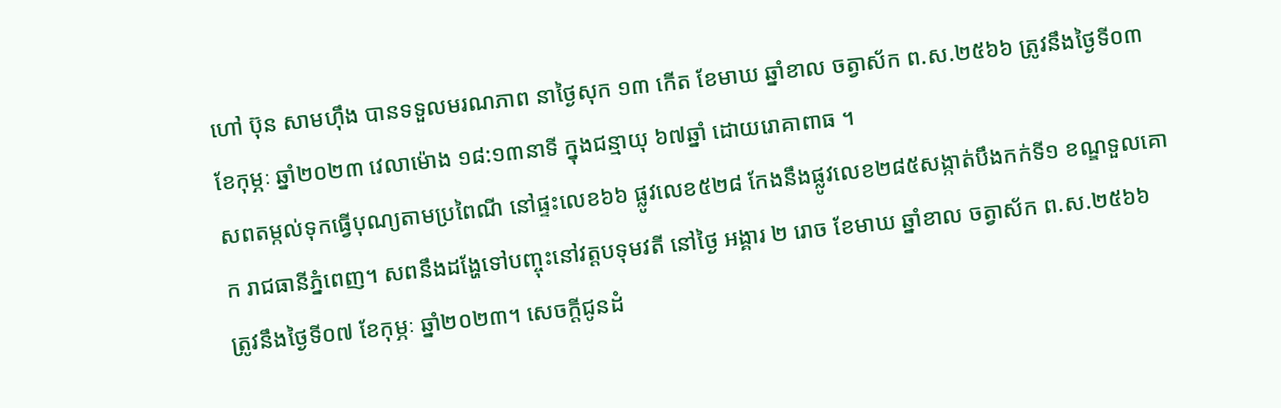ហៅ ប៊ុន សាមហុឹង បានទទួលមរណភាព នាថ្ងៃសុក ១៣ កើត ខែមាឃ ឆ្នាំខាល ចត្វាស័ក ព.ស.២៥៦៦ ត្រូវនឹងថ្ងៃទី០៣ ខែកុម្ភៈ ឆ្នាំ២០២៣ វេលាម៉ោង ១៨:១៣នាទី ក្នុងជន្មាយុ ៦៧ឆ្នាំ ដោយរោគាពាធ ។
សពតម្កល់ទុកធ្វើបុណ្យតាមប្រពៃណី នៅផ្ទះលេខ៦៦ ផ្លូវលេខ៥២៨ កែងនឹងផ្លូវលេខ២៨៥សង្កាត់បឹងកក់ទី១ ខណ្ឌទួលគោក រាជធានីភ្នំពេញ។ សពនឹងដង្ហែទៅបញ្ចុះនៅវត្តបទុមវតី នៅថ្ងៃ អង្គារ ២ រោច ខែមាឃ ឆ្នាំខាល ចត្វាស័ក ព.ស.២៥៦៦ ត្រូវនឹងថ្ងៃទី០៧ ខែកុម្ភៈ ឆ្នាំ២០២៣។ សេចក្តីជូនដំ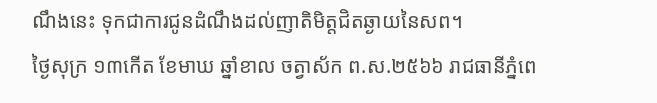ណឹងនេះ ទុកជាការជូនដំណឹងដល់ញាតិមិត្តជិតឆ្ងាយនៃសព។
ថ្ងៃសុក្រ ១៣កើត ខែមាឃ ឆ្នាំខាល ចត្វាស័ក ព.ស.២៥៦៦ រាជធានីភ្នំពេ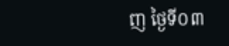ញ ថ្ងៃទី០៣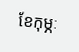ខែកុម្ភៈ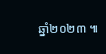ឆ្នាំ២០២៣ ៕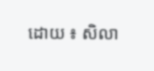ដោយ ៖ សិលា